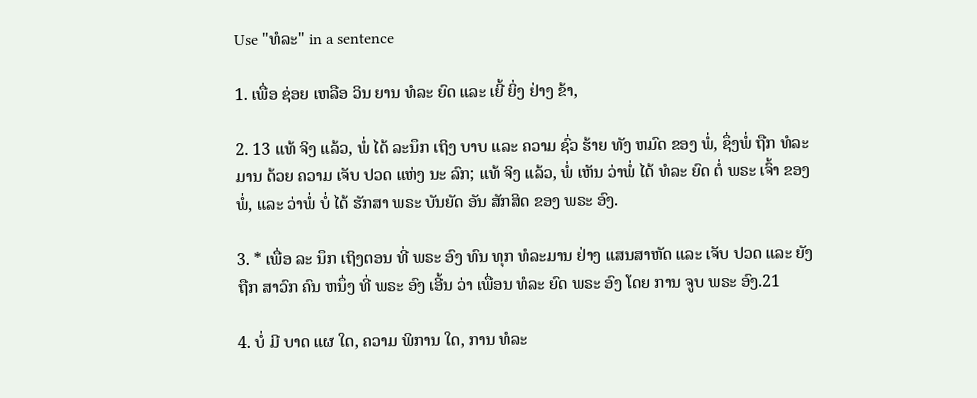Use "ທໍລະ" in a sentence

1. ເພື່ອ ຊ່ອຍ ເຫລືອ ວິນ ຍານ ທໍລະ ຍົດ ແລະ ເຍີ້ ຍິ່ງ ຢ່າງ ຂ້າ,

2. 13 ແທ້ ຈິງ ແລ້ວ, ພໍ່ ໄດ້ ລະນຶກ ເຖິງ ບາບ ແລະ ຄວາມ ຊົ່ວ ຮ້າຍ ທັງ ຫມົດ ຂອງ ພໍ່, ຊຶ່ງພໍ່ ຖືກ ທໍລະ ມານ ດ້ວຍ ຄວາມ ເຈັບ ປວດ ແຫ່ງ ນະ ລົກ; ແທ້ ຈິງ ແລ້ວ, ພໍ່ ເຫັນ ວ່າພໍ່ ໄດ້ ທໍລະ ຍົດ ຕໍ່ ພຣະ ເຈົ້າ ຂອງ ພໍ່, ແລະ ວ່າພໍ່ ບໍ່ ໄດ້ ຮັກສາ ພຣະ ບັນຍັດ ອັນ ສັກສິດ ຂອງ ພຣະ ອົງ.

3. * ເພື່ອ ລະ ນຶກ ເຖິງຕອນ ທີ່ ພຣະ ອົງ ທົນ ທຸກ ທໍລະມານ ຢ່າງ ແສນສາຫັດ ແລະ ເຈັບ ປວດ ແລະ ຍັງ ຖືກ ສາວົກ ຄົນ ຫນຶ່ງ ທີ່ ພຣະ ອົງ ເອີ້ນ ວ່າ ເພື່ອນ ທໍລະ ຍົດ ພຣະ ອົງ ໂດຍ ການ ຈູບ ພຣະ ອົງ.21

4. ບໍ່ ມີ ບາດ ແຜ ໃດ, ຄວາມ ພິການ ໃດ, ການ ທໍລະ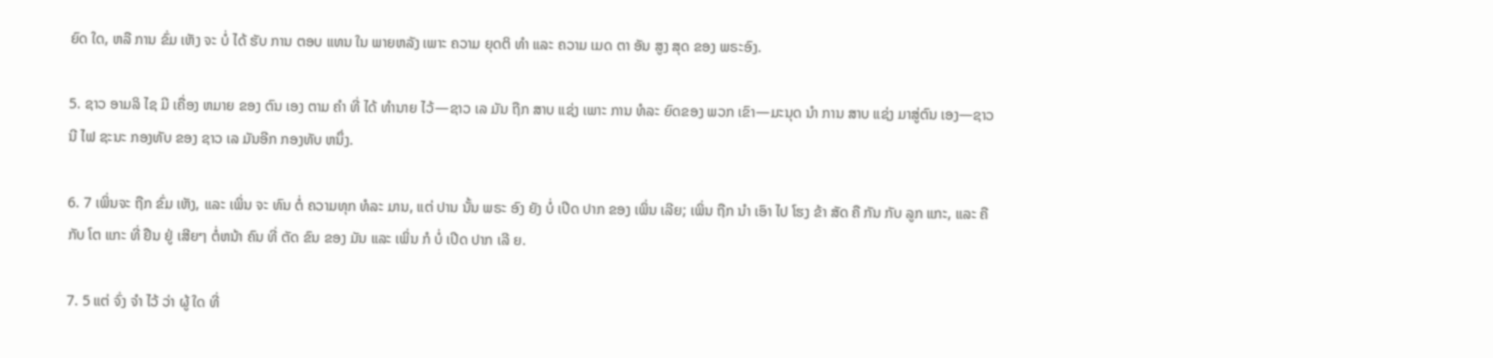ຍົດ ໃດ, ຫລື ການ ຂົ່ມ ເຫັງ ຈະ ບໍ່ ໄດ້ ຮັບ ການ ຕອບ ແທນ ໃນ ພາຍຫລັງ ເພາະ ຄວາມ ຍຸດຕິ ທໍາ ແລະ ຄວາມ ເມດ ຕາ ອັນ ສູງ ສຸດ ຂອງ ພຣະອົງ.

5. ຊາວ ອາມລິ ໄຊ ມີ ເຄື່ອງ ຫມາຍ ຂອງ ຕົນ ເອງ ຕາມ ຄໍາ ທີ່ ໄດ້ ທໍານາຍ ໄວ້—ຊາວ ເລ ມັນ ຖືກ ສາບ ແຊ່ງ ເພາະ ການ ທໍລະ ຍົດຂອງ ພວກ ເຂົາ—ມະນຸດ ນໍາ ການ ສາບ ແຊ່ງ ມາສູ່ຕົນ ເອງ—ຊາວ ນີ ໄຟ ຊະນະ ກອງທັບ ຂອງ ຊາວ ເລ ມັນອີກ ກອງທັບ ຫນຶ່ງ.

6. 7 ເພິ່ນຈະ ຖືກ ຂົ່ມ ເຫັງ, ແລະ ເພິ່ນ ຈະ ທົນ ຕໍ່ ຄວາມທຸກ ທໍລະ ມານ, ແຕ່ ປານ ນັ້ນ ພຣະ ອົງ ຍັງ ບໍ່ ເປີດ ປາກ ຂອງ ເພິ່ນ ເລີຍ; ເພິ່ນ ຖືກ ນໍາ ເອົາ ໄປ ໂຮງ ຂ້າ ສັດ ຄື ກັນ ກັບ ລູກ ແກະ, ແລະ ຄື ກັບ ໂຕ ແກະ ທີ່ ຢືນ ຢູ່ ເສີຍໆ ຕໍ່ຫນ້າ ຄົນ ທີ່ ຕັດ ຂົນ ຂອງ ມັນ ແລະ ເພິ່ນ ກໍ ບໍ່ ເປີດ ປາກ ເລີ ຍ.

7. 5 ແຕ່ ຈົ່ງ ຈໍາ ໄວ້ ວ່າ ຜູ້ ໃດ ທີ່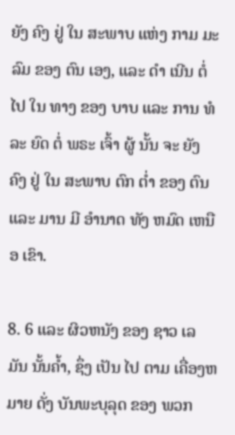ຍັງ ຄົງ ຢູ່ ໃນ ສະພາບ ແຫ່ງ ກາມ ມະ ລົມ ຂອງ ຕົນ ເອງ, ແລະ ດໍາ ເນີນ ຕໍ່ ໄປ ໃນ ທາງ ຂອງ ບາບ ແລະ ການ ທໍລະ ຍົດ ຕໍ່ ພຣະ ເຈົ້າ ຜູ້ ນັ້ນ ຈະ ຍັງ ຄົງ ຢູ່ ໃນ ສະພາບ ຕົກ ຕ່ຳ ຂອງ ຕົນ ແລະ ມານ ມີ ອໍານາດ ທັງ ຫມົດ ເຫນືອ ເຂົາ.

8. 6 ແລະ ຜິວຫນັງ ຂອງ ຊາວ ເລ ມັນ ນັ້ນຄ້ຳ, ຊຶ່ງ ເປັນ ໄປ ຕາມ ເຄື່ອງຫມາຍ ດັ່ງ ບັນພະບຸລຸດ ຂອງ ພວກ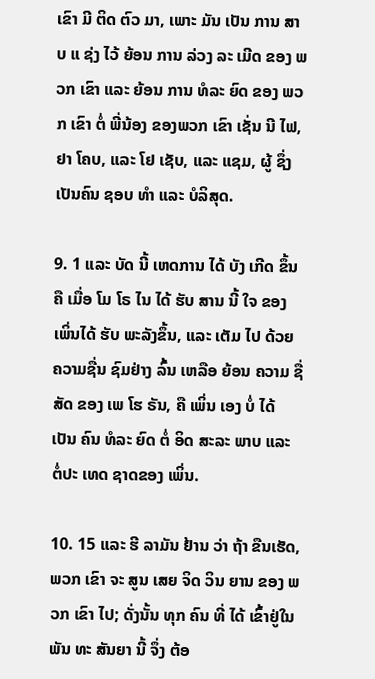ເຂົາ ມີ ຕິດ ຕົວ ມາ, ເພາະ ມັນ ເປັນ ການ ສາບ ແ ຊ່ງ ໄວ້ ຍ້ອນ ການ ລ່ວງ ລະ ເມີດ ຂອງ ພວກ ເຂົາ ແລະ ຍ້ອນ ການ ທໍລະ ຍົດ ຂອງ ພວກ ເຂົາ ຕໍ່ ພີ່ນ້ອງ ຂອງພວກ ເຂົາ ເຊັ່ນ ນີ ໄຟ, ຢາ ໂຄບ, ແລະ ໂຢ ເຊັບ, ແລະ ແຊມ, ຜູ້ ຊຶ່ງ ເປັນຄົນ ຊອບ ທໍາ ແລະ ບໍລິສຸດ.

9. 1 ແລະ ບັດ ນີ້ ເຫດການ ໄດ້ ບັງ ເກີດ ຂຶ້ນຄື ເມື່ອ ໂມ ໂຣ ໄນ ໄດ້ ຮັບ ສານ ນີ້ ໃຈ ຂອງ ເພິ່ນໄດ້ ຮັບ ພະລັງຂຶ້ນ, ແລະ ເຕັມ ໄປ ດ້ວຍ ຄວາມຊື່ນ ຊົມຢ່າງ ລົ້ນ ເຫລືອ ຍ້ອນ ຄວາມ ຊື່ສັດ ຂອງ ເພ ໂຮ ຣັນ, ຄື ເພິ່ນ ເອງ ບໍ່ ໄດ້ ເປັນ ຄົນ ທໍລະ ຍົດ ຕໍ່ ອິດ ສະລະ ພາບ ແລະ ຕໍ່ປະ ເທດ ຊາດຂອງ ເພິ່ນ.

10. 15 ແລະ ຮີ ລາມັນ ຢ້ານ ວ່າ ຖ້າ ຂືນເຮັດ, ພວກ ເຂົາ ຈະ ສູນ ເສຍ ຈິດ ວິນ ຍານ ຂອງ ພວກ ເຂົາ ໄປ; ດັ່ງນັ້ນ ທຸກ ຄົນ ທີ່ ໄດ້ ເຂົ້າຢູ່ໃນ ພັນ ທະ ສັນຍາ ນີ້ ຈຶ່ງ ຕ້ອ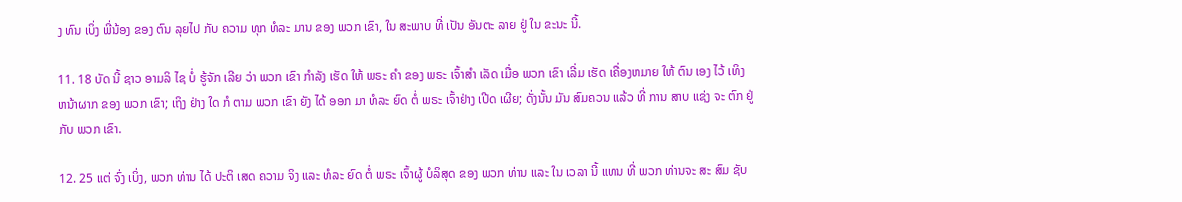ງ ທົນ ເບິ່ງ ພີ່ນ້ອງ ຂອງ ຕົນ ລຸຍໄປ ກັບ ຄວາມ ທຸກ ທໍລະ ມານ ຂອງ ພວກ ເຂົາ, ໃນ ສະພາບ ທີ່ ເປັນ ອັນຕະ ລາຍ ຢູ່ ໃນ ຂະນະ ນີ້.

11. 18 ບັດ ນີ້ ຊາວ ອາມລິ ໄຊ ບໍ່ ຮູ້ຈັກ ເລີຍ ວ່າ ພວກ ເຂົາ ກໍາລັງ ເຮັດ ໃຫ້ ພຣະ ຄໍາ ຂອງ ພຣະ ເຈົ້າສໍາ ເລັດ ເມື່ອ ພວກ ເຂົາ ເລີ່ມ ເຮັດ ເຄື່ອງຫມາຍ ໃຫ້ ຕົນ ເອງ ໄວ້ ເທິງ ຫນ້າຜາກ ຂອງ ພວກ ເຂົາ; ເຖິງ ຢ່າງ ໃດ ກໍ ຕາມ ພວກ ເຂົາ ຍັງ ໄດ້ ອອກ ມາ ທໍລະ ຍົດ ຕໍ່ ພຣະ ເຈົ້າຢ່າງ ເປີດ ເຜີຍ; ດັ່ງນັ້ນ ມັນ ສົມຄວນ ແລ້ວ ທີ່ ການ ສາບ ແຊ່ງ ຈະ ຕົກ ຢູ່ ກັບ ພວກ ເຂົາ.

12. 25 ແຕ່ ຈົ່ງ ເບິ່ງ, ພວກ ທ່ານ ໄດ້ ປະຕິ ເສດ ຄວາມ ຈິງ ແລະ ທໍລະ ຍົດ ຕໍ່ ພຣະ ເຈົ້າຜູ້ ບໍລິສຸດ ຂອງ ພວກ ທ່ານ ແລະ ໃນ ເວລາ ນີ້ ແທນ ທີ່ ພວກ ທ່ານຈະ ສະ ສົມ ຊັບ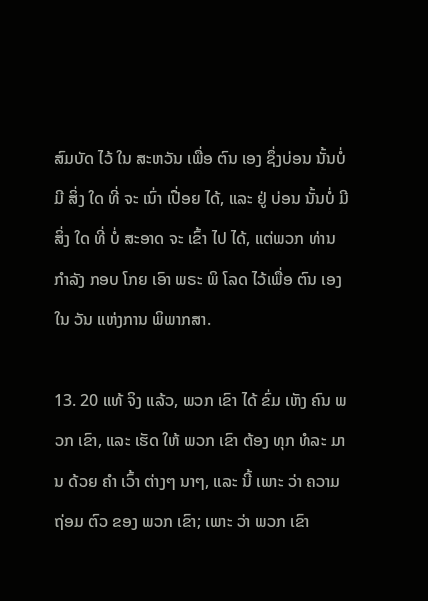ສົມບັດ ໄວ້ ໃນ ສະຫວັນ ເພື່ອ ຕົນ ເອງ ຊຶ່ງບ່ອນ ນັ້ນບໍ່ ມີ ສິ່ງ ໃດ ທີ່ ຈະ ເນົ່າ ເປື່ອຍ ໄດ້, ແລະ ຢູ່ ບ່ອນ ນັ້ນບໍ່ ມີ ສິ່ງ ໃດ ທີ່ ບໍ່ ສະອາດ ຈະ ເຂົ້າ ໄປ ໄດ້, ແຕ່ພວກ ທ່ານກໍາລັງ ກອບ ໂກຍ ເອົາ ພຣະ ພິ ໂລດ ໄວ້ເພື່ອ ຕົນ ເອງ ໃນ ວັນ ແຫ່ງການ ພິພາກສາ.

13. 20 ແທ້ ຈິງ ແລ້ວ, ພວກ ເຂົາ ໄດ້ ຂົ່ມ ເຫັງ ຄົນ ພວກ ເຂົາ, ແລະ ເຮັດ ໃຫ້ ພວກ ເຂົາ ຕ້ອງ ທຸກ ທໍລະ ມານ ດ້ວຍ ຄໍາ ເວົ້າ ຕ່າງໆ ນາໆ, ແລະ ນີ້ ເພາະ ວ່າ ຄວາມຖ່ອມ ຕົວ ຂອງ ພວກ ເຂົາ; ເພາະ ວ່າ ພວກ ເຂົາ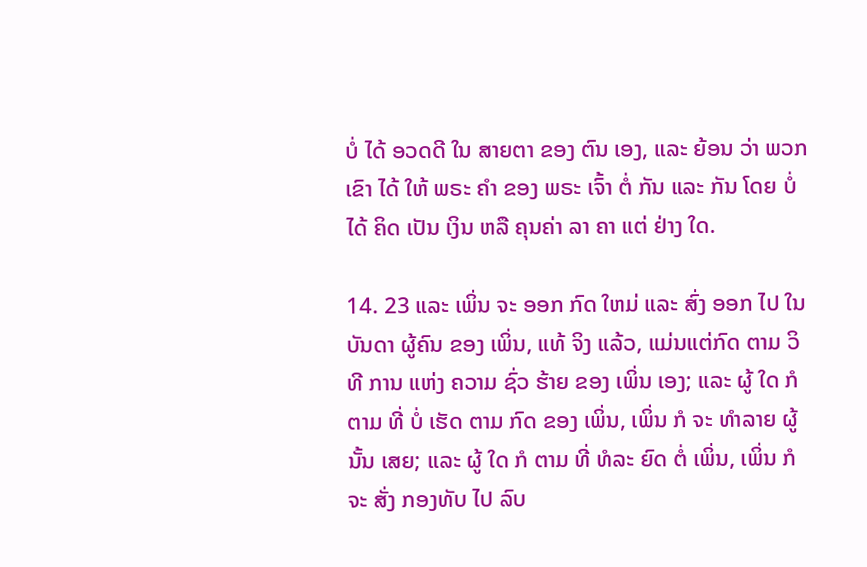ບໍ່ ໄດ້ ອວດດີ ໃນ ສາຍຕາ ຂອງ ຕົນ ເອງ, ແລະ ຍ້ອນ ວ່າ ພວກ ເຂົາ ໄດ້ ໃຫ້ ພຣະ ຄໍາ ຂອງ ພຣະ ເຈົ້າ ຕໍ່ ກັນ ແລະ ກັນ ໂດຍ ບໍ່ ໄດ້ ຄິດ ເປັນ ເງິນ ຫລື ຄຸນຄ່າ ລາ ຄາ ແຕ່ ຢ່າງ ໃດ.

14. 23 ແລະ ເພິ່ນ ຈະ ອອກ ກົດ ໃຫມ່ ແລະ ສົ່ງ ອອກ ໄປ ໃນ ບັນດາ ຜູ້ຄົນ ຂອງ ເພິ່ນ, ແທ້ ຈິງ ແລ້ວ, ແມ່ນແຕ່ກົດ ຕາມ ວິທີ ການ ແຫ່ງ ຄວາມ ຊົ່ວ ຮ້າຍ ຂອງ ເພິ່ນ ເອງ; ແລະ ຜູ້ ໃດ ກໍ ຕາມ ທີ່ ບໍ່ ເຮັດ ຕາມ ກົດ ຂອງ ເພິ່ນ, ເພິ່ນ ກໍ ຈະ ທໍາລາຍ ຜູ້ນັ້ນ ເສຍ; ແລະ ຜູ້ ໃດ ກໍ ຕາມ ທີ່ ທໍລະ ຍົດ ຕໍ່ ເພິ່ນ, ເພິ່ນ ກໍ ຈະ ສັ່ງ ກອງທັບ ໄປ ລົບ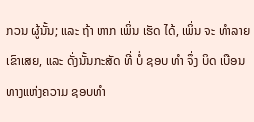ກວນ ຜູ້ນັ້ນ; ແລະ ຖ້າ ຫາກ ເພິ່ນ ເຮັດ ໄດ້, ເພິ່ນ ຈະ ທໍາລາຍ ເຂົາເສຍ, ແລະ ດັ່ງນັ້ນກະສັດ ທີ່ ບໍ່ ຊອບ ທໍາ ຈຶ່ງ ບິດ ເບືອນ ທາງແຫ່ງຄວາມ ຊອບທໍາ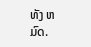ທັງ ຫມົດ.